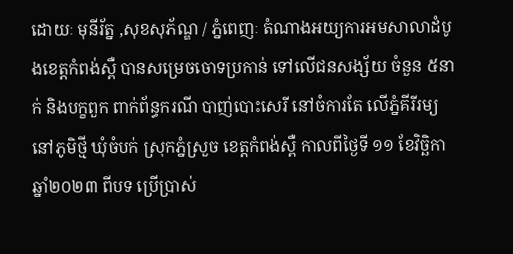ដោយៈ មុនីរ័ត្ន ,សុខសុភ័ណ្ឌ / ភ្នំពេញៈ តំណាងអយ្យការអមសាលាដំបូងខេត្តកំពង់ស្ពឺ បានសម្រេចចោទប្រកាន់ ទៅលើជនសង្ស័យ ចំនួន ៥នាក់ និងបក្ខពួក ពាក់ព័ន្ធករណី បាញ់បោះសេរី នៅចំការតែ លើភ្នំគីរីរម្យ នៅភូមិថ្មី ឃុំចំបក់ ស្រុកភ្នំស្រួច ខេត្តកំពង់ស្ពឺ កាលពីថ្ងៃទី ១១ ខែវិច្ឆិកា ឆ្នាំ២០២៣ ពីបទ ប្រើប្រាស់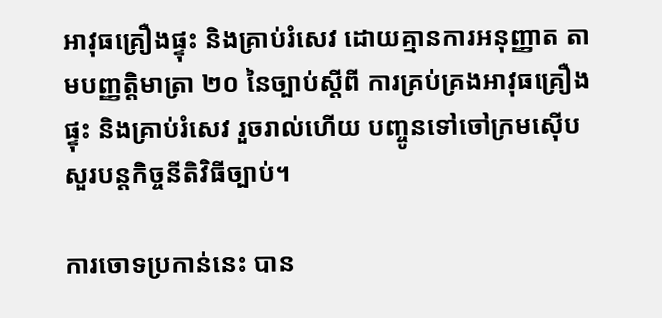អាវុធគ្រឿងផ្ទុះ និងគ្រាប់រំសេវ ដោយគ្មានការអនុញ្ញាត តាមបញ្ញត្តិមាត្រា ២០ នៃច្បាប់ស្ដីពី ការគ្រប់គ្រងអាវុធគ្រឿងផ្ទុះ និងគ្រាប់រំសេវ រួចរាល់ហើយ បញ្ចូនទៅចៅក្រមស៊ើបសួរបន្តកិច្ចនីតិវិធីច្បាប់។

ការចោទប្រកាន់នេះ បាន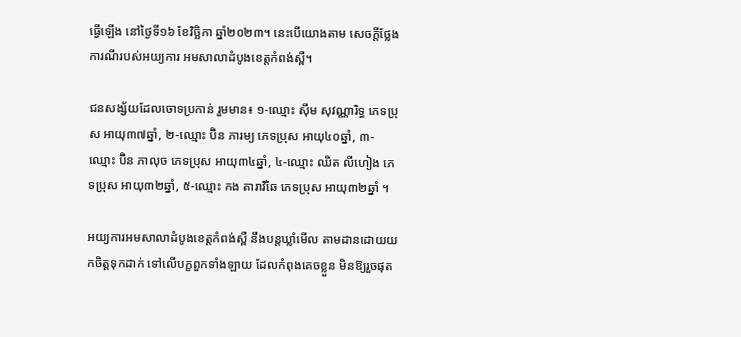ធ្វើឡើង នៅថ្ងៃទី១៦ ខែវិច្ឆិកា ឆ្នាំ២០២៣។ នេះបើយោងតាម សេចក្តីថ្លែងការណីរបស់អយ្យការ អមសាលាដំបូងខេត្តកំពង់ស្ពឺ។

ជនសង្ស័យដែលចោទប្រកាន់ រួមមាន៖ ១-ឈ្មោះ ស៊ឹម សុវណ្ណារិទ្ធ ភេទប្រុស អាយុ៣៧ឆ្នាំ, ២-ឈ្មោះ ប៊ិន ភារម្យ ភេទប្រុស អាយុ៤០ឆ្នាំ, ៣-ឈ្មោះ ប៊ិន ភាលុច ភេទប្រុស អាយុ៣៤ឆ្នាំ, ៤-ឈ្មោះ ឈិត លីហៀង ភេទប្រុស អាយុ៣២ឆ្នាំ, ៥-ឈ្មោះ កង តារាវិឆៃ ភេទប្រុស អាយុ៣២ឆ្នាំ ។

អយ្យការអមសាលាដំបូងខេត្តកំពង់ស្ពឺ នឹងបន្តឃ្លាំមើល តាមដានដោយយកចិត្តទុកដាក់ ទៅលើបក្ខពួកទាំងឡាយ ដែលកំពុងគេចខ្លួន មិនឱ្យរួចផុត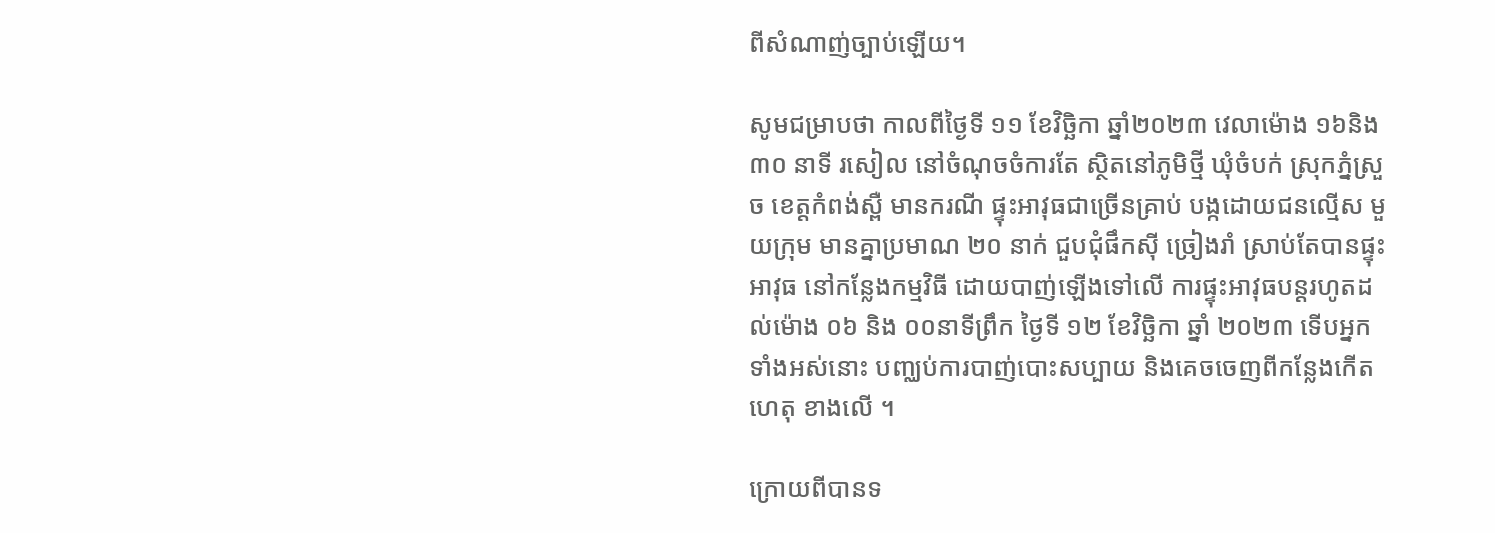ពីសំណាញ់ច្បាប់ឡើយ។

សូមជម្រាបថា កាលពីថ្ងៃទី ១១ ខែវិច្ឆិកា ឆ្នាំ២០២៣ វេលាម៉ោង ១៦និង៣០ នាទី រសៀល នៅចំណុចចំការតែ ស្ថិតនៅភូមិថ្មី ឃុំចំបក់ ស្រុកភ្នំស្រួច ខេត្តកំពង់ស្ពឺ មានករណី ផ្ទុះអាវុធជាច្រើនគ្រាប់ បង្កដោយជនល្មើស មួយក្រុម មានគ្នាប្រមាណ ២០ នាក់ ជួបជុំផឹកស៊ី ច្រៀងរាំ ស្រាប់តែបានផ្ទុះអាវុធ នៅកន្លែងកម្មវិធី ដោយបាញ់ឡើងទៅលើ ការផ្ទុះអាវុធបន្តរហូតដល់ម៉ោង ០៦ និង ០០នាទីព្រឹក ថ្ងៃទី ១២ ខែវិច្ឆិកា ឆ្នាំ ២០២៣ ទើបអ្នកទាំងអស់នោះ បញ្ឈប់ការបាញ់បោះសប្បាយ និងគេចចេញពីកន្លែងកើតហេតុ ខាងលើ ។

ក្រោយពីបានទ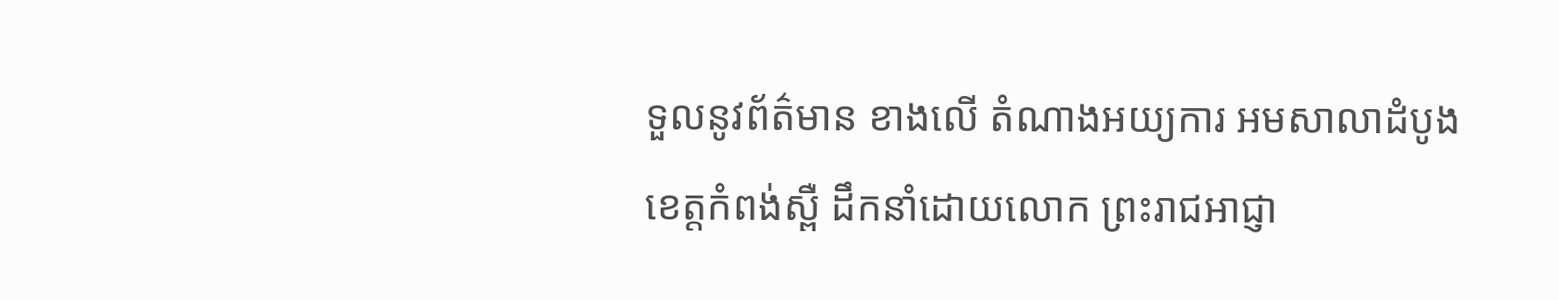ទួលនូវព័ត៌មាន ខាងលើ តំណាងអយ្យការ អមសាលាដំបូងខេត្តកំពង់ស្ពឺ ដឹកនាំដោយលោក ព្រះរាជអាជ្ញា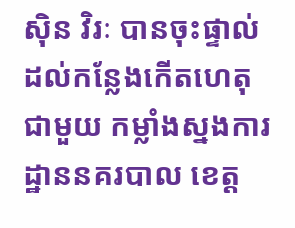ស៊ិន វិរៈ បានចុះផ្ទាល់ដល់កន្លែងកើតហេតុ ជាមួយ កម្លាំងស្នងការដ្ឋាននគរបាល ខេត្ត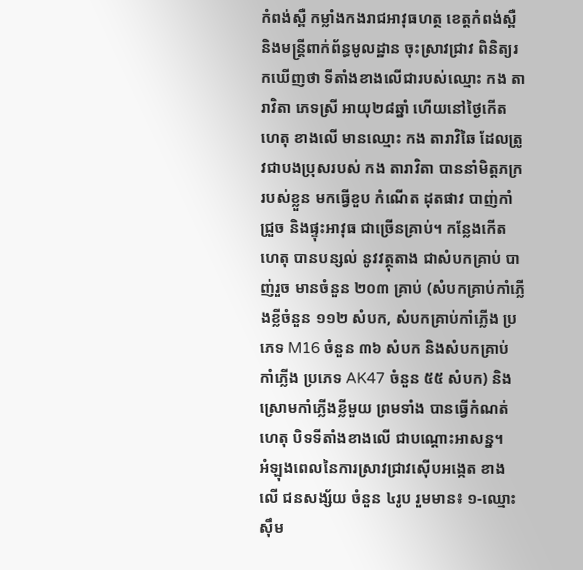កំពង់ស្ពឺ កម្លាំងកងរាជអាវុធហត្ថ ខេត្តកំពង់ស្ពឺ និងមន្ត្រីពាក់ព័ន្ធមូលដ្ឋាន ចុះស្រាវជ្រាវ ពិនិត្យរកឃើញថា ទីតាំងខាងលើជារបស់ឈ្មោះ កង តារាវិតា ភេទស្រី អាយុ២៨ឆ្នាំ ហើយនៅថ្ងៃកើតហេតុ ខាងលើ មានឈ្មោះ កង តារាវិឆៃ ដែលត្រូវជាបងប្រុសរបស់ កង តារាវិតា បាននាំមិត្តភក្ររបស់ខ្លួន មកធ្វើខួប កំណើត ដុតផាវ បាញ់កាំជ្រួច និងផ្ទុះអាវុធ ជាច្រើនគ្រាប់។ កន្លែងកើតហេតុ បានបន្សល់ នូវវត្ថុតាង ជាសំបកគ្រាប់ បាញ់រួច មានចំនួន ២០៣ គ្រាប់ (សំបកគ្រាប់កាំភ្លើងខ្លីចំនួន ១១២ សំបក, សំបកគ្រាប់កាំភ្លើង ប្រភេទ M16 ចំនួន ៣៦ សំបក និងសំបកគ្រាប់ កាំភ្លើង ប្រភេទ AK47 ចំនួន ៥៥ សំបក) និងស្រោមកាំភ្លើងខ្លីមួយ ព្រមទាំង បានធ្វើកំណត់ហេតុ បិទទីតាំងខាងលើ ជាបណ្តោះអាសន្ន។
អំឡុងពេលនៃការស្រាវជ្រាវស៊ើបអង្កេត ខាងលើ ជនសង្ស័យ ចំនួន ៤រូប រួមមាន៖ ១-ឈ្មោះ ស៊ឹម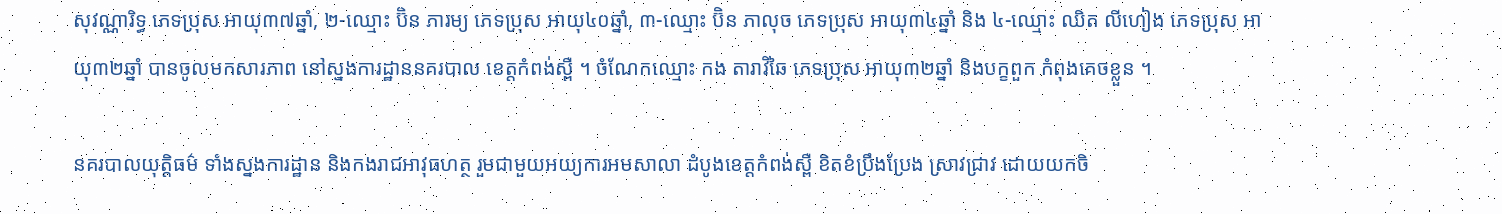សុវណ្ណារិទ្ធ ភេទប្រុស អាយុ៣៧ឆ្នាំ, ២-ឈ្មោះ ប៊ិន ភារម្យ ភេទប្រុស អាយុ៤០ឆ្នាំ, ៣-ឈ្មោះ ប៊ិន ភាលុច ភេទប្រុស អាយុ៣៤ឆ្នាំ និង ៤-ឈ្មោះ ឈិត លីហៀង ភេទប្រុស អាយុ៣២ឆ្នាំ បានចូលមកសារភាព នៅស្នងការដ្ឋាននគរបាល ខេត្តកំពង់ស្ពឺ ។ ចំណែកឈ្មោះ កង តារាវិឆៃ ភេទប្រុស អាយុ៣២ឆ្នាំ និងបក្ខពួក កំពុងគេចខ្លួន ។

នគរបាលយុត្តិធម៌ ទាំងស្នងការដ្ឋាន និងកងរាជអាវុធហត្ថ រួមជាមួយអយ្យការអមសាលា ដំបូងខេត្តកំពង់ស្ពឺ ខិតខំប្រឹងប្រែង ស្រាវជ្រាវ ដោយយកចិ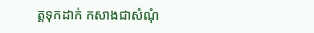ត្តទុកដាក់ កសាងជាសំណុំ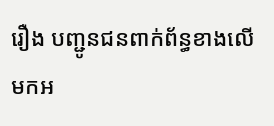រឿង បញ្ជូនជនពាក់ព័ន្ធខាងលើ មកអ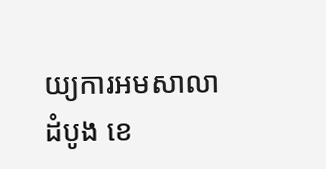យ្យការអមសាលាដំបូង ខេ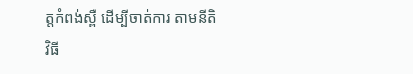ត្តកំពង់ស្ពឺ ដើម្បីចាត់ការ តាមនីតិវិធី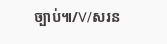ច្បាប់៕/V/សរន